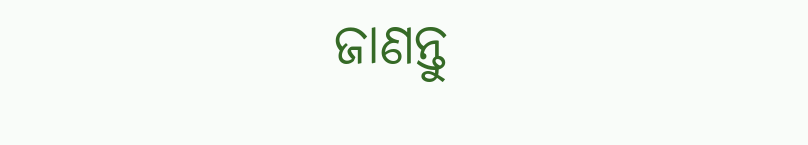ଜାଣନ୍ତୁ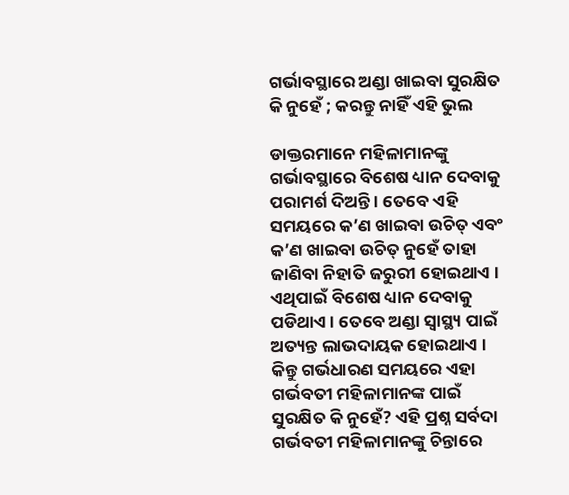ଗର୍ଭାବସ୍ଥାରେ ଅଣ୍ଡା ଖାଇବା ସୁରକ୍ଷିତ କି ନୁହେଁ ; କରନ୍ତୁ ନାହିଁ ଏହି ଭୁଲ

ଡାକ୍ତରମାନେ ମହିଳାମାନଙ୍କୁ ଗର୍ଭାବସ୍ଥାରେ ବିଶେଷ ଧ୍ୟାନ ଦେବାକୁ ପରାମର୍ଶ ଦିଅନ୍ତି । ତେବେ ଏହି ସମୟରେ କ’ଣ ଖାଇବା ଉଚିତ୍ ଏବଂ କ’ଣ ଖାଇବା ଉଚିତ୍ ନୁହେଁ ତାହା ଜାଣିବା ନିହାତି ଜରୁରୀ ହୋଇଥାଏ । ଏଥିପାଇଁ ବିଶେଷ ଧ୍ୟାନ ଦେବାକୁ ପଡିଥାଏ । ତେବେ ଅଣ୍ଡା ସ୍ୱାସ୍ଥ୍ୟ ପାଇଁ ଅତ୍ୟନ୍ତ ଲାଭଦାୟକ ହୋଇଥାଏ । କିନ୍ତୁ ଗର୍ଭଧାରଣ ସମୟରେ ଏହା ଗର୍ଭବତୀ ମହିଳାମାନଙ୍କ ପାଇଁ ସୁରକ୍ଷିତ କି ନୁହେଁ? ଏହି ପ୍ରଶ୍ନ ସର୍ବଦା ଗର୍ଭବତୀ ମହିଳାମାନଙ୍କୁ ଚିନ୍ତାରେ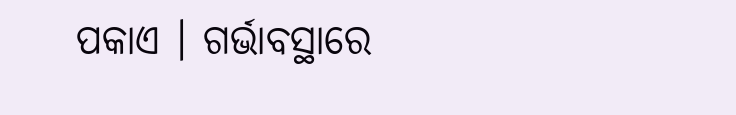ପକାଏ । ଗର୍ଭାବସ୍ଥାରେ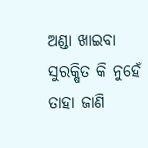ଅଣ୍ଡା ଖାଇବା ସୁରକ୍ଷିତ କି ନୁହେଁ ତାହା ଜାଣି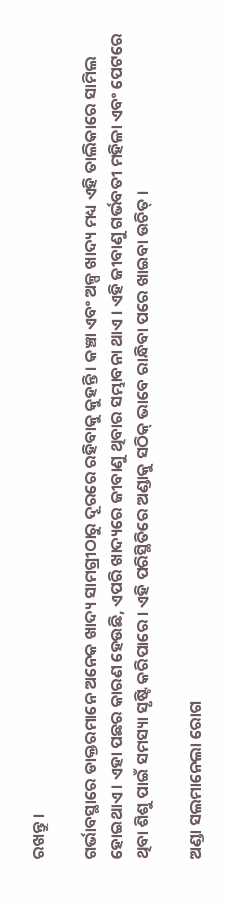ରଖନ୍ତୁ ।

ଗର୍ଭାବସ୍ଥାରେ ଡାକ୍ତରମାନେ ଅନେକ ଖାଦ୍ୟ ସାମଗ୍ରୀଠାରୁ ଦୂରରେ ରହିବାକୁ କୁହନ୍ତି । କଞ୍ଚା ଏବଂ ଅଳ୍ପ ଖାଦ୍ୟ ମଧ୍ୟ ଏହି ତାଲିକାରେ ସାମିଲ ହୋଇଥାଏ । ଏହା ପଛର କାରଣ ହେଉଛି, ଏପରି ଖାଦ୍ୟରେ ଜୀବାଣୁ ଥିବାର ସମ୍ଭାବନା ଥାଏ । ଏହି ଜୀବାଣୁ ଗର୍ଭବତୀ ମହିଳା ଏବଂ ପେଟରେ ଥିବା ଶିଶୁ ପାଇଁ ସମସ୍ୟା ସୃଷ୍ଟି କରିପାରେ । ଏହି ପରିସ୍ଥିତିରେ ଅଣ୍ଡାକୁ ସଠିକ୍ ଭାବେ ରାନ୍ଧିବା ପରେ ଖାଇବା ଉଚିତ୍ ।

ଅଣ୍ଡା ସଲମାନେଲା ରୋଗ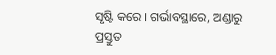ସୃଷ୍ଟି କରେ । ଗର୍ଭାବସ୍ଥାରେ, ଅଣ୍ଡାରୁ ପ୍ରସ୍ତୁତ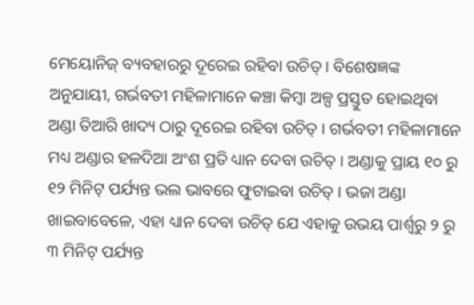ମେୟୋନିଜ୍ ବ୍ୟବହାରରୁ ଦୂରେଇ ରହିବା ଉଚିତ୍ । ବିଶେଷଜ୍ଞଙ୍କ ଅନୁଯାୟୀ, ଗର୍ଭବତୀ ମହିଳାମାନେ କଞ୍ଚା କିମ୍ବା ଅଳ୍ପ ପ୍ରସ୍ତୁତ ହୋଇଥିବା ଅଣ୍ଡା ତିଆରି ଖାଦ୍ୟ ଠାରୁ ଦୂରେଇ ରହିବା ଉଚିତ୍ । ଗର୍ଭବତୀ ମହିଳାମାନେ ମଧ୍ୟ ଅଣ୍ଡାର ହଳଦିଆ ଅଂଶ ପ୍ରତି ଧ୍ୟାନ ଦେବା ଉଚିତ୍ । ଅଣ୍ଡାକୁ ପ୍ରାୟ ୧୦ ରୁ ୧୨ ମିନିଟ୍ ପର୍ଯ୍ୟନ୍ତ ଭଲ ଭାବରେ ଫୁଟାଇବା ଉଚିତ୍ । ଭଜା ଅଣ୍ଡା ଖାଇବାବେଳେ, ଏହା ଧ୍ୟାନ ଦେବା ଉଚିତ୍ ଯେ ଏହାକୁ ଉଭୟ ପାର୍ଶ୍ୱରୁ ୨ ରୁ ୩ ମିନିଟ୍ ପର୍ଯ୍ୟନ୍ତ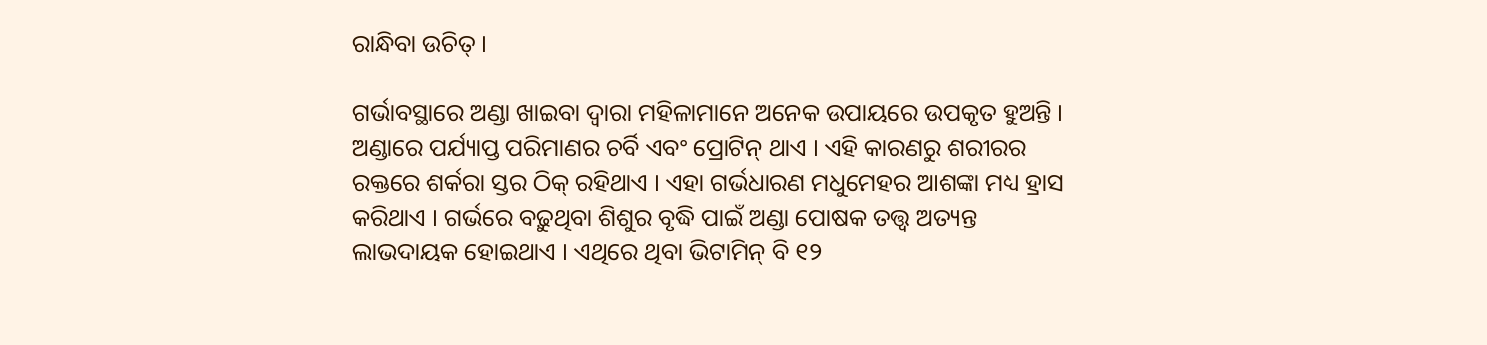ରାନ୍ଧିବା ଉଚିତ୍ ।

ଗର୍ଭାବସ୍ଥାରେ ଅଣ୍ଡା ଖାଇବା ଦ୍ୱାରା ମହିଳାମାନେ ଅନେକ ଉପାୟରେ ଉପକୃତ ହୁଅନ୍ତି । ଅଣ୍ଡାରେ ପର୍ଯ୍ୟାପ୍ତ ପରିମାଣର ଚର୍ବି ଏବଂ ପ୍ରୋଟିନ୍ ଥାଏ । ଏହି କାରଣରୁ ଶରୀରର ରକ୍ତରେ ଶର୍କରା ସ୍ତର ଠିକ୍ ରହିଥାଏ । ଏହା ଗର୍ଭଧାରଣ ମଧୁମେହର ଆଶଙ୍କା ମଧ୍ୟ ହ୍ରାସ କରିଥାଏ । ଗର୍ଭରେ ବଢ଼ୁଥିବା ଶିଶୁର ବୃଦ୍ଧି ପାଇଁ ଅଣ୍ଡା ପୋଷକ ତତ୍ତ୍ୱ ଅତ୍ୟନ୍ତ ଲାଭଦାୟକ ହୋଇଥାଏ । ଏଥିରେ ଥିବା ଭିଟାମିନ୍ ବି ୧୨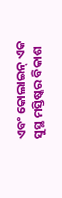ଏବଂ କୋଲାଇନ୍ ଏକ ସୁସ୍ଥ ମସ୍ତିଷ୍କର ବିକାଶ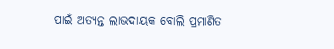ପାଇଁ ଅତ୍ୟନ୍ତ ଲାଭଦାୟକ ବୋଲି ପ୍ରମାଣିତ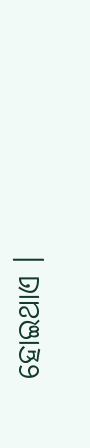ହୋଇଥାଏ ।